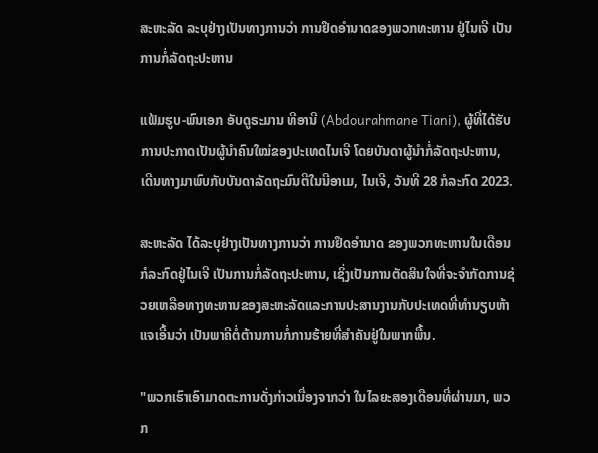ສະຫະລັດ ລະບຸຢ່າງເປັນທາງການວ່າ ການຢຶດອໍານາດຂອງພວກທະຫານ ຢູ່ໄນເຈີ ເປັນການກໍ່ລັດຖະປະຫານ

ແຟ້ມຮູບ-ພົນເອກ ອັບດູຣະມານ ທີອານີ (Abdourahmane Tiani), ຜູ້ທີ່ໄດ້ຮັບການປະກາດເປັນຜູ້ນໍາຄົນໃໝ່ຂອງປະເທດໄນເຈີ ໂດຍບັນດາຜູ້ນໍາກໍ່ລັດຖະປະຫານ, ເດີນທາງມາພົບກັບບັນດາລັດຖະມົນຕີໃນນີອາເມ, ໄນເຈີ, ວັນທີ 28 ກໍລະກົດ 2023.

ສະຫະລັດ ໄດ້ລະບຸຢ່າງເປັນທາງການວ່າ ການຢຶດອຳນາດ ຂອງພວກທະຫານໃນເດືອນກໍລະກົດຢູ່ໄນເຈີ ເປັນການກໍ່ລັດຖະປະຫານ, ເຊິ່ງເປັນການຕັດສິນໃຈທີ່ຈະຈຳກັດການຊ່ວຍເຫລືອທາງທະຫານຂອງສະຫະລັດແລະການປະສານງານກັບປະເທດທີ່ທຳນຽບຫ້າແຈເອີ້ນວ່າ ເປັນພາຄີຕໍ່ຕ້ານການກໍ່ການຮ້າຍທີ່ສຳຄັນຢູ່ໃນພາກພື້ນ.

"ພວກເຮົາເອົາມາດຕະການດັ່ງກ່າວເນື່ອງຈາກວ່າ ໃນໄລຍະສອງເດືອນທີ່ຜ່ານມາ, ພວກ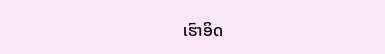ເຮົາອິດ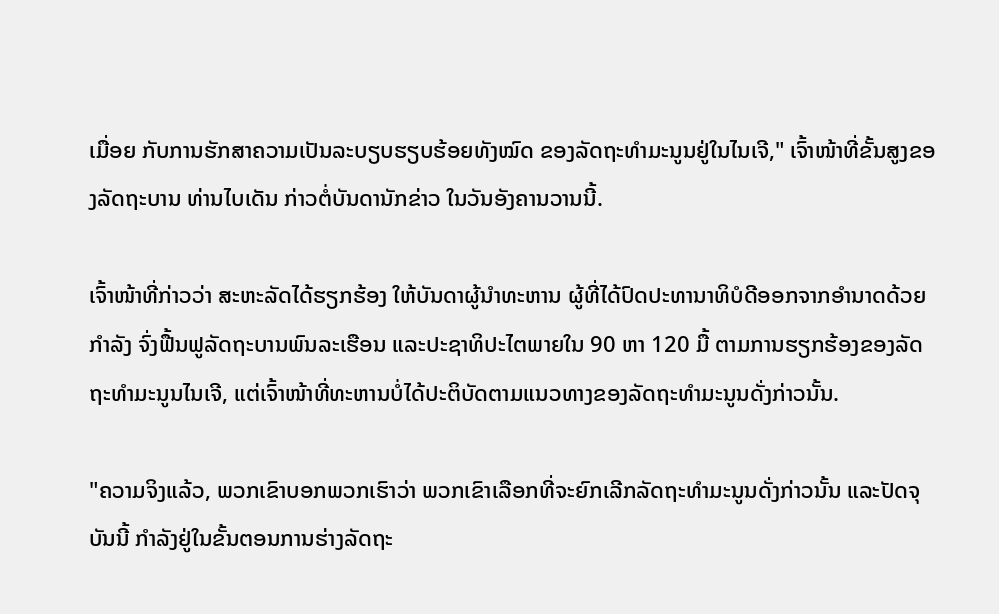ເມື່ອຍ ກັບການຮັກສາຄວາມເປັນລະບຽບຮຽບຮ້ອຍທັງໝົດ ຂອງລັດຖະທໍາມະນູນຢູ່ໃນໄນເຈີ," ເຈົ້າໜ້າທີ່ຂັ້ນສູງຂອງລັດຖະບານ ທ່ານໄບເດັນ ກ່າວຕໍ່ບັນດານັກຂ່າວ ໃນວັນອັງຄານວານນີ້.

ເຈົ້າໜ້າທີ່ກ່າວວ່າ ສະຫະລັດໄດ້ຮຽກຮ້ອງ ໃຫ້ບັນດາຜູ້ນຳທະຫານ ຜູ້ທີ່ໄດ້ປົດປະທານາທິບໍດີອອກຈາກອຳນາດດ້ວຍກຳລັງ ຈົ່ງຟື້ນຟູລັດຖະບານພົນລະເຮືອນ ແລະປະຊາທິປະໄຕພາຍໃນ 90 ຫາ 120 ມື້ ຕາມການຮຽກຮ້ອງຂອງລັດຖະທຳມະນູນໄນເຈີ, ແຕ່ເຈົ້າໜ້າທີ່ທະຫານບໍ່ໄດ້ປະຕິບັດຕາມແນວທາງຂອງລັດຖະທຳມະນູນດັ່ງກ່າວນັ້ນ.

"ຄວາມຈິງແລ້ວ, ພວກເຂົາບອກພວກເຮົາວ່າ ພວກເຂົາເລືອກທີ່ຈະຍົກເລີກລັດຖະທຳມະນູນດັ່ງກ່າວນັ້ນ ແລະປັດຈຸບັນນີ້ ກຳລັງຢູ່ໃນຂັ້ນຕອນການຮ່າງລັດຖະ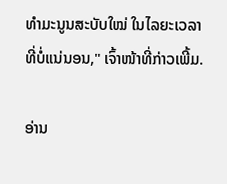ທໍາມະນູນສະບັບໃໝ່ ໃນໄລຍະເວລາທີ່ບໍ່ແນ່ນອນ," ເຈົ້າໜ້າທີ່ກ່າວເພີ້ມ.

ອ່ານ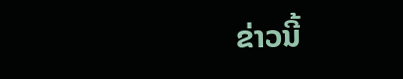ຂ່າວນີ້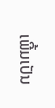ເພີ້ມເປັນ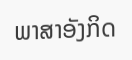ພາສາອັງກິດ